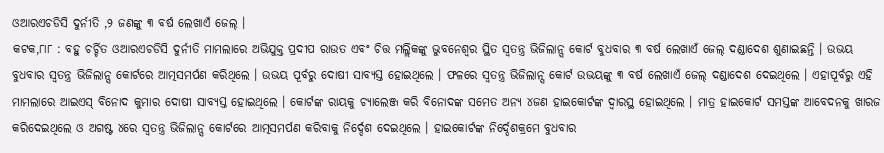ଓଆରଏଚଡିସି ଦୁର୍ନୀତି ,୨ ଜଣଙ୍କୁ ୩ ବର୍ଷ ଲେଖାଏଁ ଜେଲ୍ ।
କଟକ,୮ା୮ : ବହୁ ଚର୍ଚ୍ଚିତ ଓଆରଏଚଡିସି ଦୁର୍ନୀତି ମାମଲାରେ ଅଭିଯୁକ୍ତ ପ୍ରଦୀପ ରାଉତ ଏବଂ ଚିତ୍ତ ମଲ୍ଲିକଙ୍କୁ ଭୁବନେଶ୍ୱର ସ୍ଥିତ ସ୍ୱତନ୍ତ୍ର ଭିଜିଲାନ୍ସ କୋର୍ଟ ବୁଧବାର ୩ ବର୍ଷ ଲେଖାଏଁ ଜେଲ୍ ଦଣ୍ଡାଦେଶ ଶୁଣାଇଛନ୍ତି । ଉଭୟ ବୁଧବାର ସ୍ୱତନ୍ତ୍ର ଭିଜିଲାନ୍ସ କୋର୍ଟରେ ଆତ୍ମସମର୍ପଣ କରିଥିଲେ । ଉଭୟ ପୂର୍ବରୁ ଦୋଷୀ ସାବ୍ୟସ୍ତ ହୋଇଥିଲେ । ଫଳରେ ସ୍ୱତନ୍ତ୍ର ଭିଜିଲାନ୍ସ କୋର୍ଟ ଉଭୟଙ୍କୁ ୩ ବର୍ଷ ଲେଖାଏଁ ଜେଲ୍ ଦଣ୍ଡାଦେଶ ଦେଇଥିଲେ । ଏହାପୂର୍ବରୁ ଏହି ମାମଲାରେ ଆଇଏସ୍ ବିନୋଦ କୁମାର ଦୋଷୀ ସାବ୍ୟସ୍ତ ହୋଇଥିଲେ । କୋର୍ଟଙ୍କ ରାୟକୁ ଚ୍ୟାଲେଞ୍ଜ କରି ବିନୋଦଙ୍କ ସମେତ ଅନ୍ୟ ୪ଜଣ ହାଇକୋର୍ଟଙ୍କ ଦ୍ୱାରସ୍ଥ ହୋଇଥିଲେ । ମାତ୍ର ହାଇକୋର୍ଟ ସମସ୍ତଙ୍କ ଆବେଦନକୁ ଖାରଜ କରିଦେଇଥିଲେ ଓ ଅଗଷ୍ଟ ୪ରେ ସ୍ୱତନ୍ତ୍ର ଭିଜିଲାନ୍ସ କୋର୍ଟରେ ଆତ୍ମସମର୍ପଣ କରିବାକୁ ନିର୍ଦ୍ଦେଶ ଦେଇଥିଲେ । ହାଇକୋର୍ଟଙ୍କ ନିର୍ଦ୍ଦେଶକ୍ରମେ ବୁଧବାର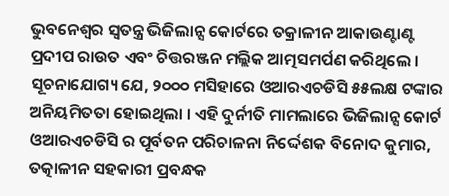ଭୁବନେଶ୍ୱର ସ୍ୱତନ୍ତ୍ର ଭିଜିଲାନ୍ସ କୋର୍ଟରେ ତକ୍ରାଳୀନ ଆକାଉଣ୍ଟାଣ୍ଟ ପ୍ରଦୀପ ରାଉତ ଏବଂ ଚିତ୍ତରଞ୍ଜନ ମଲ୍ଲିକ ଆତ୍ମସମର୍ପଣ କରିଥିଲେ । ସୂଚନାଯୋଗ୍ୟ ଯେ, ୨୦୦୦ ମସିହାରେ ଓଆରଏଚଡିସି ୫୫ଲକ୍ଷ ଟଙ୍କାର ଅନିୟମିତତା ହୋଇଥିଲା । ଏହି ଦୁର୍ନୀତି ମାମଲାରେ ଭିଜିଲାନ୍ସ କୋର୍ଟ ଓଆରଏଚଡିସି ର ପୂର୍ବତନ ପରିଚାଳନା ନିର୍ଦ୍ଦେଶକ ବିନୋଦ କୁମାର, ତତ୍କାଳୀନ ସହକାରୀ ପ୍ରବନ୍ଧକ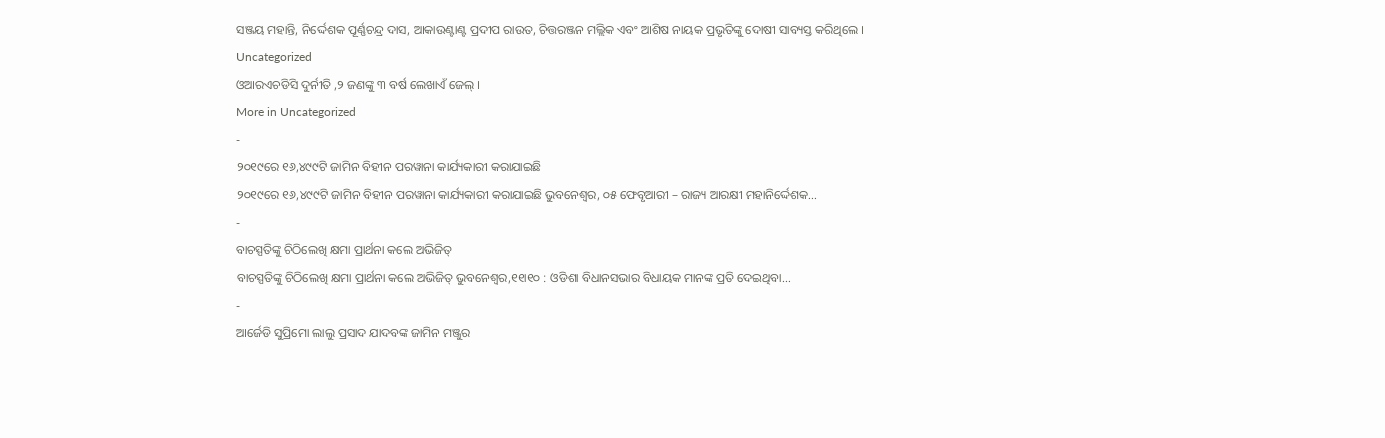ସଞ୍ଜୟ ମହାନ୍ତି, ନିର୍ଦ୍ଦେଶକ ପୂର୍ଣ୍ଣଚନ୍ଦ୍ର ଦାସ, ଆକାଉଣ୍ଟାଣ୍ଟ ପ୍ରଦୀପ ରାଉତ, ଚିତ୍ତରଞ୍ଜନ ମଲ୍ଲିକ ଏବଂ ଆଶିଷ ନାୟକ ପ୍ରଭୃତିଙ୍କୁ ଦୋଷୀ ସାବ୍ୟସ୍ତ କରିଥିଲେ ।
Uncategorized
ଓଆରଏଚଡିସି ଦୁର୍ନୀତି ,୨ ଜଣଙ୍କୁ ୩ ବର୍ଷ ଲେଖାଏଁ ଜେଲ୍ ।
More in Uncategorized
-
୨୦୧୯ରେ ୧୬,୪୯୯ଟି ଜାମିନ ବିହୀନ ପରୱାନା କାର୍ଯ୍ୟକାରୀ କରାଯାଇଛି
୨୦୧୯ରେ ୧୬,୪୯୯ଟି ଜାମିନ ବିହୀନ ପରୱାନା କାର୍ଯ୍ୟକାରୀ କରାଯାଇଛି ଭୁବନେଶ୍ୱର, ୦୫ ଫେବୃଆରୀ – ରାଜ୍ୟ ଆରକ୍ଷୀ ମହାନିର୍ଦ୍ଦେଶକ...
-
ବାଚସ୍ପତିଙ୍କୁ ଚିଠିଲେଖି କ୍ଷମା ପ୍ରାର୍ଥନା କଲେ ଅଭିଜିତ୍
ବାଚସ୍ପତିଙ୍କୁ ଚିଠିଲେଖି କ୍ଷମା ପ୍ରାର୍ଥନା କଲେ ଅଭିଜିତ୍ ଭୁବନେଶ୍ୱର,୧୧ା୧୦ : ଓଡିଶା ବିଧାନସଭାର ବିଧାୟକ ମାନଙ୍କ ପ୍ରତି ଦେଇଥିବା...
-
ଆର୍ଜେଡି ସୁପ୍ରିମୋ ଲାଲୁ ପ୍ରସାଦ ଯାଦବଙ୍କ ଜାମିନ ମଞ୍ଜୁର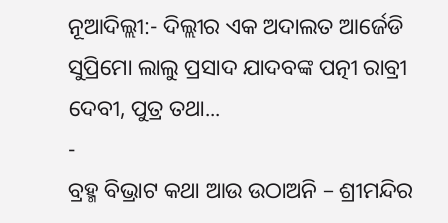ନୂଆଦିଲ୍ଲୀ:- ଦିଲ୍ଲୀର ଏକ ଅଦାଲତ ଆର୍ଜେଡି ସୁପ୍ରିମୋ ଲାଲୁ ପ୍ରସାଦ ଯାଦବଙ୍କ ପତ୍ନୀ ରାବ୍ରୀ ଦେବୀ, ପୁତ୍ର ତଥା...
-
ବ୍ରହ୍ମ ବିଭ୍ରାଟ କଥା ଆଉ ଉଠାଅନି – ଶ୍ରୀମନ୍ଦିର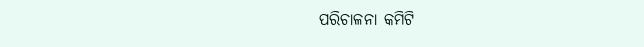ପରିଚାଳନା କମିଟି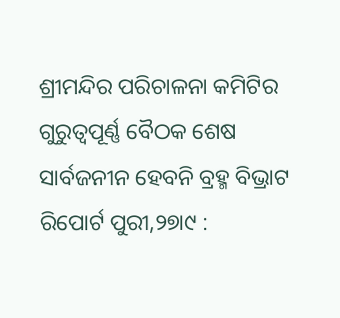ଶ୍ରୀମନ୍ଦିର ପରିଚାଳନା କମିଟିର ଗୁରୁତ୍ୱପୂର୍ଣ୍ଣ ବୈଠକ ଶେଷ ସାର୍ବଜନୀନ ହେବନି ବ୍ରହ୍ମ ବିଭ୍ରାଟ ରିପୋର୍ଟ ପୁରୀ,୨୭ା୯ :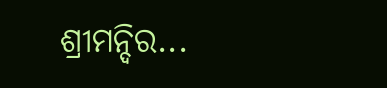ଶ୍ରୀମନ୍ଦିର...